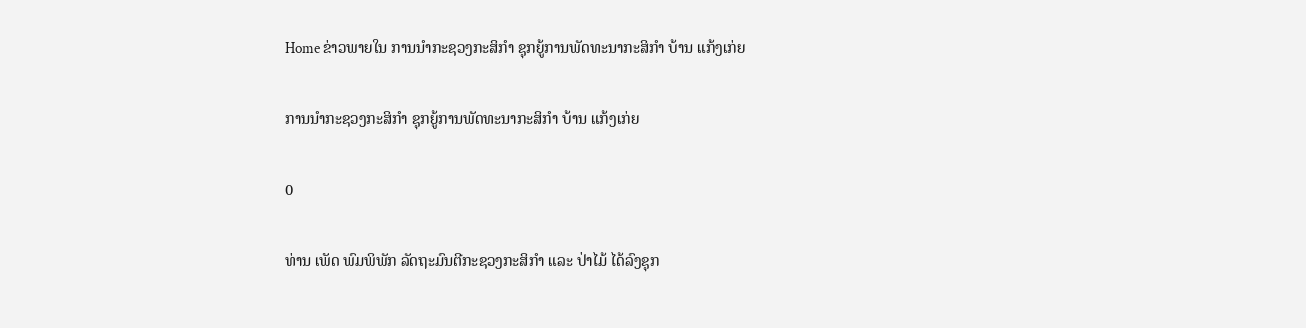Home ຂ່າວພາຍໃນ ການນໍາກະຊວງກະສິກໍາ ຊຸກຍູ້ການພັດທະນາກະສິກຳ ບ້ານ ແກ້ງເກ່ຍ

ການນໍາກະຊວງກະສິກໍາ ຊຸກຍູ້ການພັດທະນາກະສິກຳ ບ້ານ ແກ້ງເກ່ຍ

0

ທ່ານ ເພັດ ພົມພິພັກ ລັດຖະມົນຕີກະຊວງກະສິກໍາ ແລະ ປ່າໄມ້ ໄດ້ລົງຊຸກ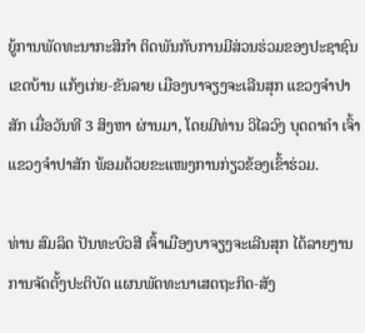ຍູ້ການພັດທະນາກະສິກຳ ຕິດພັນກັບການມີສ່ວນຮ່ວມຂອງປະຊາຊົນ ເຂດບ້ານ ແກ້ງເກ່ຍ-ຂັນລາຍ ເມືອງບາຈຽງຈະເລີນສຸກ ແຂວງຈຳປາສັກ ເມື່ອວັນທີ 3 ສິງຫາ ຜ່ານມາ, ໂດຍມີທ່ານ ວິໄລວົງ ບຸດດາຄຳ ເຈົ້າແຂວງຈຳປາສັກ ພ້ອມດ້ວຍຂະແໜງການກ່ຽວຂ້ອງເຂົ້າຮ່ວມ.

ທ່ານ ສົມລິດ ປັນທະບົວສີ ເຈົ້າເມືອງບາຈຽງຈະເລີນສຸກ ໄດ້ລາຍງານການຈັດຕັ້ງປະຕິບັດ ແຜນພັດທະນາເສດຖະກິດ-ສັງ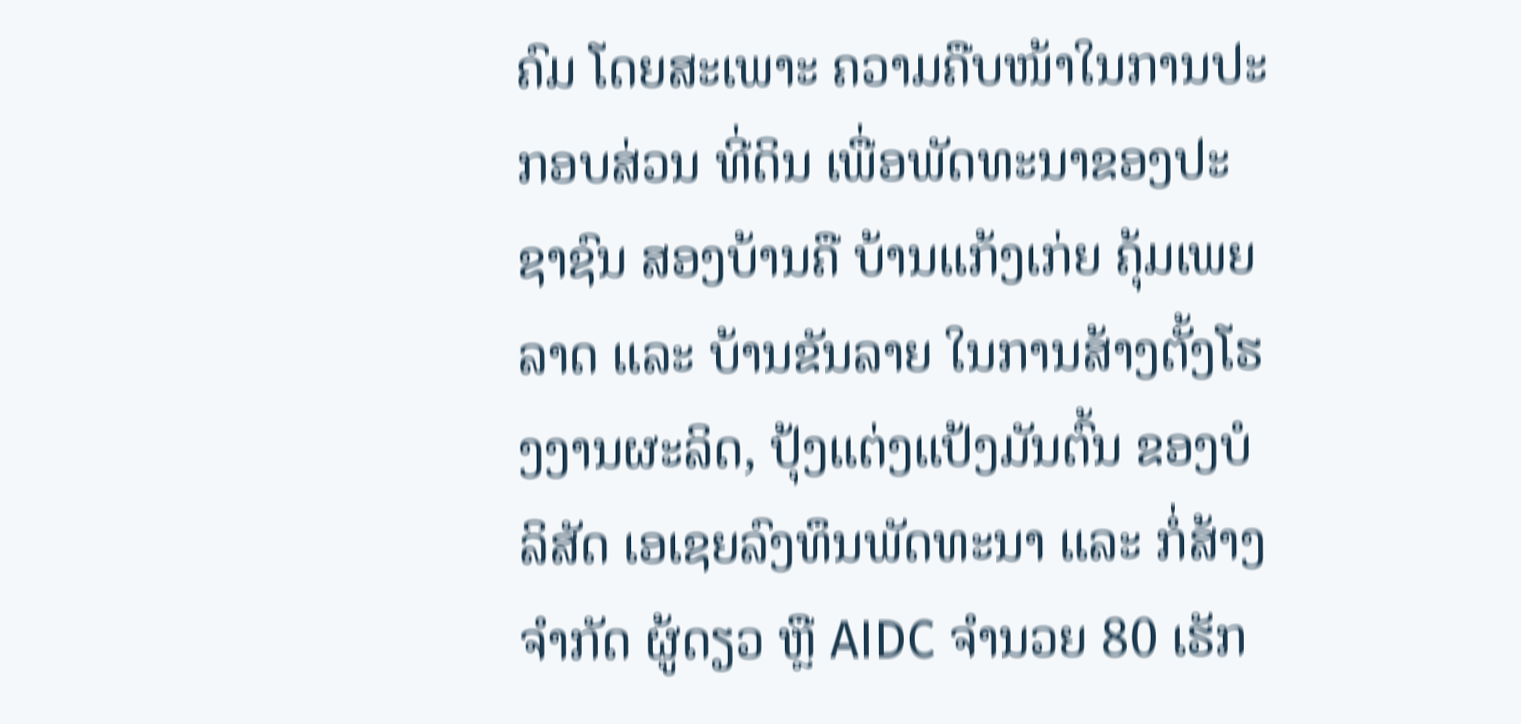ຄົມ ໂດຍສະເພາະ ຄວາມຄືບໜ້າໃນການປະກອບສ່ວນ ທີ່ດິນ ເພື່ອພັດທະນາຂອງປະຊາຊົນ ສອງບ້ານຄື ບ້ານແກ້ງເກ່ຍ ຄຸ້ມເພຍລາດ ແລະ ບ້ານຂັນລາຍ ໃນການສ້າງຕັ້ງໂຮງງານຜະລິດ, ປຸ້ງແຕ່ງແປ້ງມັນຕົ້ນ ຂອງບໍລິສັດ ເອເຊຍລົງທຶນພັດທະນາ ແລະ ກໍ່ສ້າງ ຈໍາກັດ ຜູ້ດຽວ ຫຼື AIDC ຈຳນວຍ 80 ເຮັກ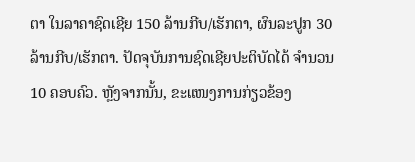ຕາ ໃນລາຄາຊົດເຊີຍ 150 ລ້ານກີບ/ເຮັກຕາ, ຜົນລະປູກ 30 ລ້ານກີບ/ເຮັກຕາ. ປັດຈຸບັນການຊົດເຊີຍປະຕິບັດໄດ້ ຈຳນວນ 10 ຄອບຄົວ. ຫຼັງຈາກນັ້ນ, ຂະແໜງການກ່ຽວຂ້ອງ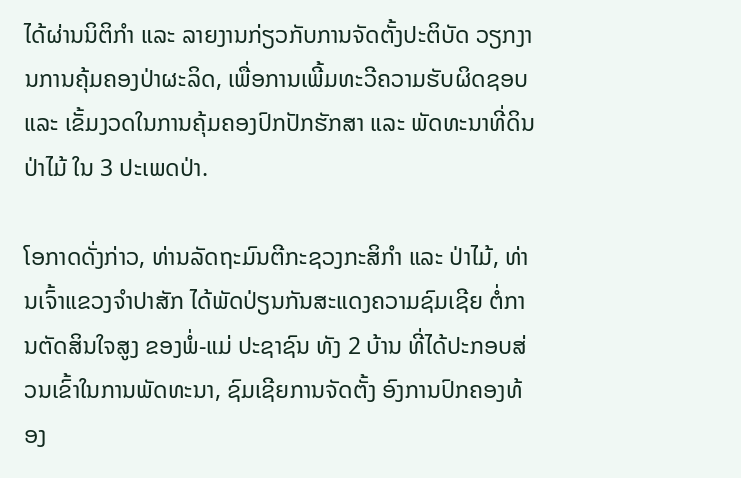ໄດ້ຜ່ານນິຕິກຳ ແລະ ລາຍງານກ່ຽວກັບການຈັດຕັ້ງປະຕິບັດ ວຽກງານການຄຸ້ມຄອງປ່າຜະລິດ, ເພື່ອການເພີ້ມທະວີຄວາມຮັບຜິດຊອບ ແລະ ເຂັ້ມງວດໃນການຄຸ້ມຄອງປົກປັກຮັກສາ ແລະ ພັດທະນາທີ່ດິນປ່າໄມ້ ໃນ 3 ປະເພດປ່າ.

ໂອກາດດັ່ງກ່າວ, ທ່ານລັດຖະມົນຕີກະຊວງກະສິກໍາ ແລະ ປ່າໄມ້, ທ່ານເຈົ້າແຂວງຈຳປາສັກ ໄດ້ພັດປ່ຽນກັນສະແດງຄວາມຊົມເຊີຍ ຕໍ່ການຕັດສິນໃຈສູງ ຂອງພໍ່-ແມ່ ປະຊາຊົນ ທັງ 2 ບ້ານ ທີ່ໄດ້ປະກອບສ່ວນເຂົ້າໃນການພັດທະນາ, ຊົມເຊີຍການຈັດຕັ້ງ ອົງການປົກຄອງທ້ອງ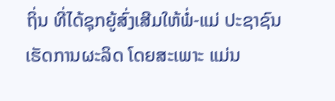ຖິ່ນ ທີ່ໄດ້ຊຸກຍູ້ສົ່ງເສີມໃຫ້ພໍ່-ແມ່ ປະຊາຊົນເຮັດການຜະລິດ ໂດຍສະເພາະ ແມ່ນ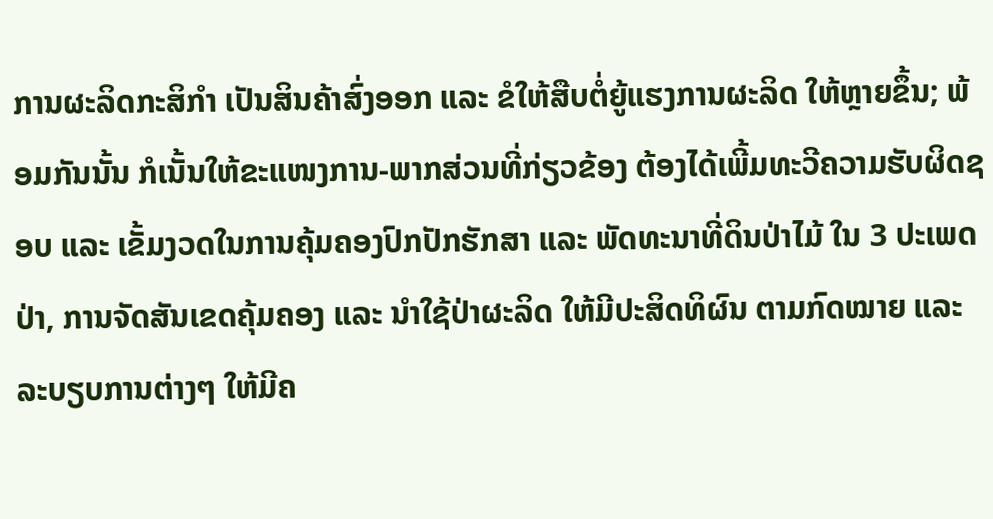ການຜະລິດກະສິກຳ ເປັນສິນຄ້າສົ່ງອອກ ແລະ ຂໍໃຫ້ສືບຕໍ່ຍູ້ແຮງການຜະລິດ ໃຫ້ຫຼາຍຂຶ້ນ; ພ້ອມກັນນັ້ນ ກໍເນັ້ນໃຫ້ຂະແໜງການ-ພາກສ່ວນທີ່ກ່ຽວຂ້ອງ ຕ້ອງໄດ້ເພີ້ມທະວີຄວາມຮັບຜິດຊອບ ແລະ ເຂັ້ມງວດໃນການຄຸ້ມຄອງປົກປັກຮັກສາ ແລະ ພັດທະນາທີ່ດິນປ່າໄມ້ ໃນ 3 ປະເພດປ່າ, ການຈັດສັນເຂດຄຸ້ມຄອງ ແລະ ນຳໃຊ້ປ່າຜະລິດ ໃຫ້ມີປະສິດທິຜົນ ຕາມກົດໝາຍ ແລະ ລະບຽບການຕ່າງໆ ໃຫ້ມີຄ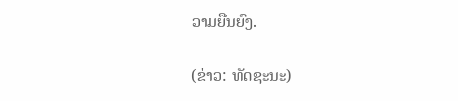ວາມຍືນຍົງ.

(ຂ່າວ: ທັດຊະນະ)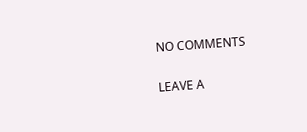NO COMMENTS

LEAVE A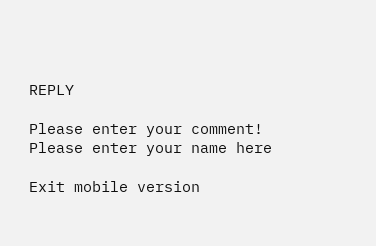REPLY

Please enter your comment!
Please enter your name here

Exit mobile version